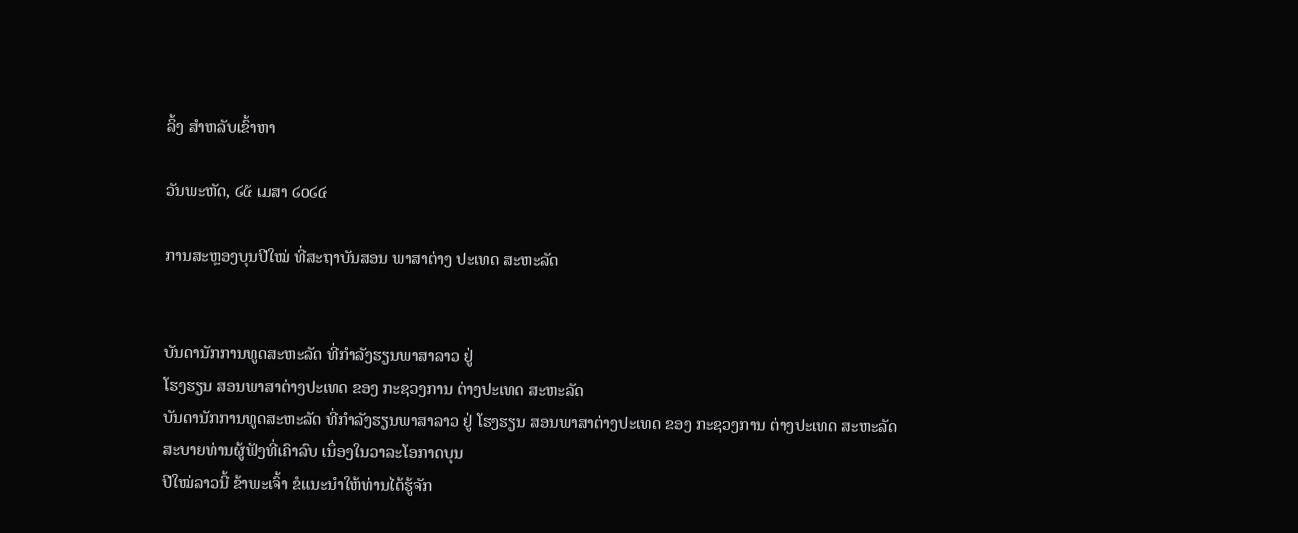ລິ້ງ ສຳຫລັບເຂົ້າຫາ

ວັນພະຫັດ, ໒໕ ເມສາ ໒໐໒໔

ການສະຫຼອງບຸນປີໃໝ່ ທີ່ສະຖາບັນສອນ ພາສາຕ່າງ ປະເທດ ສະຫະລັດ


ບັນດານັກການທູດສະຫະລັດ ທີ່ກຳລັງຮຽນພາສາລາວ ຢູ່
ໂຮງຮຽນ ສອນພາສາຕ່າງປະເທດ ຂອງ ກະຊວງການ ຕ່າງປະເທດ ສະຫະລັດ
ບັນດານັກການທູດສະຫະລັດ ທີ່ກຳລັງຮຽນພາສາລາວ ຢູ່ ໂຮງຮຽນ ສອນພາສາຕ່າງປະເທດ ຂອງ ກະຊວງການ ຕ່າງປະເທດ ສະຫະລັດ
ສະບາຍທ່ານຜູ້ຟັງທີ່ເຄົາລົບ ເນຶ່ອງໃນວາລະໂອກາດບຸນ
ປີໃໝ່ລາວນີ້ ຂ້າພະເຈົ້າ ຂໍແນະນຳໃຫ້ທ່ານໄດ້ຮູ້ຈັກ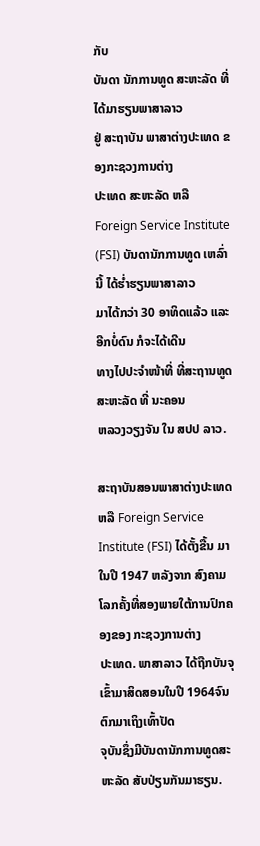ກັບ
ບັນດາ ນັກການທູດ ສະຫະລັດ ທີ່ໄດ້ມາຮຽນພາສາລາວ
ຢູ່ ສະຖາບັນ ພາສາຕ່າງປະເທດ ຂອງກະຊວງການຕ່າງ
ປະເທດ ສະຫະລັດ ຫລື Foreign Service Institute
(FSI) ບັນດານັກການທູດ ເຫລົ່ານີ້ ໄດ້ຮ່ຳຮຽນພາສາລາວ
ມາໄດ້ກວ່າ 30 ອາທິດແລ້ວ ແລະອີກບໍ່ດົນ ກໍຈະໄດ້ເດີນ
ທາງໄປປະຈໍາໜ້າທີ່ ທີ່ສະຖານທູດ ສະຫະລັດ ທີ່ ນະຄອນ
ຫລວງວຽງຈັນ ໃນ ສປປ ລາວ.

ສະຖາບັນສອນພາສາຕ່າງປະເທດ ຫລື Foreign Service
Institute (FSI) ໄດ້ຕັ້ງຂື້ນ ມາໃນປີ 1947 ຫລັງຈາກ ສົງຄາມ
ໂລກຄັ້ງທີ່ສອງພາຍໃຕ້ການປົກຄອງຂອງ ກະຊວງການຕ່າງ
ປະເທດ. ພາສາລາວ ໄດ້ຖືກບັນຈຸເຂົ້າມາສິດສອນໃນປີ 1964ຈົນຕົກມາເຖິງເທົ້າປັດ
ຈຸບັນຊຶ່ງມີບັນດານັກການທູດສະຫະລັດ ສັບປ່ຽນກັນມາຮຽນ.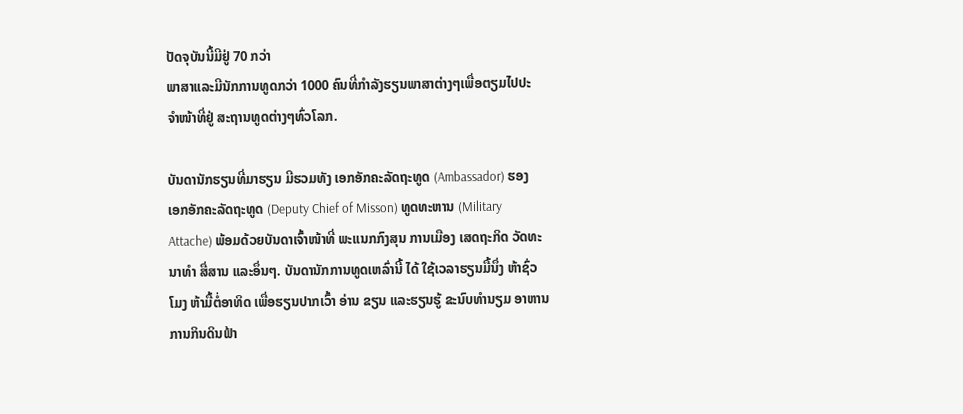ປັດຈຸບັນນີ້ມີຢູ່ 70 ກວ່າ
ພາສາແລະມີນັກການທູດກວ່າ 1000 ຄົນທີ່ກຳລັງຮຽນພາສາຕ່າງໆເພື່ອຕຽມໄປປະ
ຈຳໜ້າທີ່ຢູ່ ສະຖານທູດຕ່າງໆທົ່ວໂລກ.

ບັນດານັກຮຽນທີ່ມາຮຽນ ມີຮວມທັງ ເອກອັກຄະລັດຖະທູດ (Ambassador) ຮອງ
ເອກອັກຄະລັດຖະທູດ (Deputy Chief of Misson) ທູດທະຫານ (Military
Attache) ພ້ອມດ້ວຍບັນດາເຈົ້າໜ້າທີ່ ພະແນກກົງສຸນ ການເມືອງ ເສດຖະກິດ ວັດທະ
ນາທຳ ສື່ສານ ແລະອຶ່ນໆ. ບັນດານັກການທູດເຫລົ່ານີ້ ໄດ້ ໃຊ້ເວລາຮຽນມື້ນຶ່ງ ຫ້າຊົ່ວ
ໂມງ ຫ້າມື້ຕໍ່ອາທິດ ເພື່ອຮຽນປາກເວົ້າ ອ່ານ ຂຽນ ແລະຮຽນຮູ້ ຂະນົບທຳນຽມ ອາຫານ
ການກິນດິນຟ້າ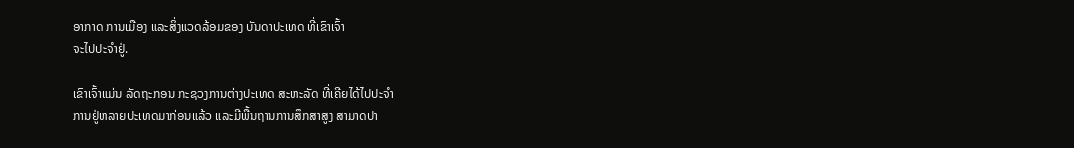ອາກາດ ການເມືອງ ແລະສິ່ງແວດລ້ອມຂອງ ບັນດາປະເທດ ທີ່ເຂົາເຈົ້າ
ຈະໄປປະຈຳຢູ່.

ເຂົາເຈົ້າແມ່ນ ລັດຖະກອນ ກະຊວງການຕ່າງປະເທດ ສະຫະລັດ ທີ່ເຄີຍໄດ້ໄປປະຈຳ
ການຢູ່ຫລາຍປະເທດມາກ່ອນແລ້ວ ແລະມີພື້ນຖານການສຶກສາສູງ ສາມາດປາ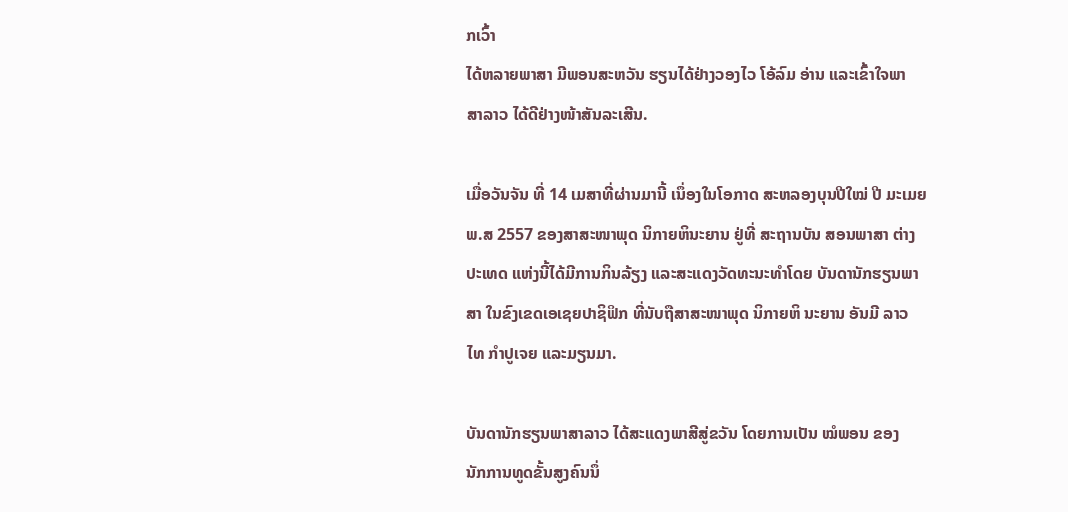ກເວົ້າ
ໄດ້ຫລາຍພາສາ ມີພອນສະຫວັນ ຮຽນໄດ້ຢ່າງວອງໄວ ໂອ້ລົມ ອ່ານ ແລະເຂົ້າໃຈພາ
ສາລາວ ໄດ້ດີຢ່າງໜ້າສັນລະເສີນ.

ເມື່ອວັນຈັນ ທີ່ 14 ເມສາທີ່ຜ່ານມານີ້ ເນຶ່ອງໃນໂອກາດ ສະຫລອງບຸນປີໃໝ່ ປີ ມະເມຍ
ພ.ສ 2557 ຂອງສາສະໜາພຸດ ນິກາຍຫິນະຍານ ຢູ່ທີ່ ສະຖານບັນ ສອນພາສາ ຕ່າງ
ປະເທດ ແຫ່ງນີ້ໄດ້ມີການກິນລ້ຽງ ແລະສະແດງວັດທະນະທຳໂດຍ ບັນດານັກຮຽນພາ
ສາ ໃນຂົງເຂດເອເຊຍປາຊິຟິກ ທີ່ນັບຖືສາສະໜາພຸດ ນິກາຍຫິ ນະຍານ ອັນມີ ລາວ
ໄທ ກຳປູເຈຍ ແລະມຽນມາ.

ບັນດານັກຮຽນພາສາລາວ ໄດ້ສະແດງພາສີສູ່ຂວັນ ໂດຍການເປັນ ໝໍພອນ ຂອງ
ນັກການທູດຂັ້ນສູງຄົນນຶ່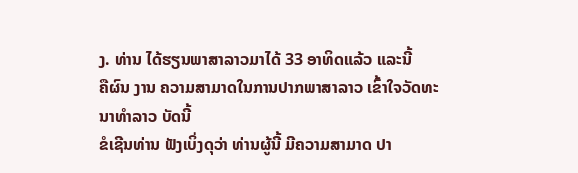ງ. ທ່ານ ໄດ້ຮຽນພາສາລາວມາໄດ້ 33 ອາທິດແລ້ວ ແລະນີ້
ຄືຜົນ ງານ ຄວາມສາມາດໃນການປາກພາສາລາວ ເຂົ້າໃຈວັດທະນາທຳລາວ ບັດນີ້
ຂໍເຊີນທ່ານ ຟັງເບິ່ງດຸວ່າ ທ່ານຜູ້ນີ້ ມີຄວາມສາມາດ ປາ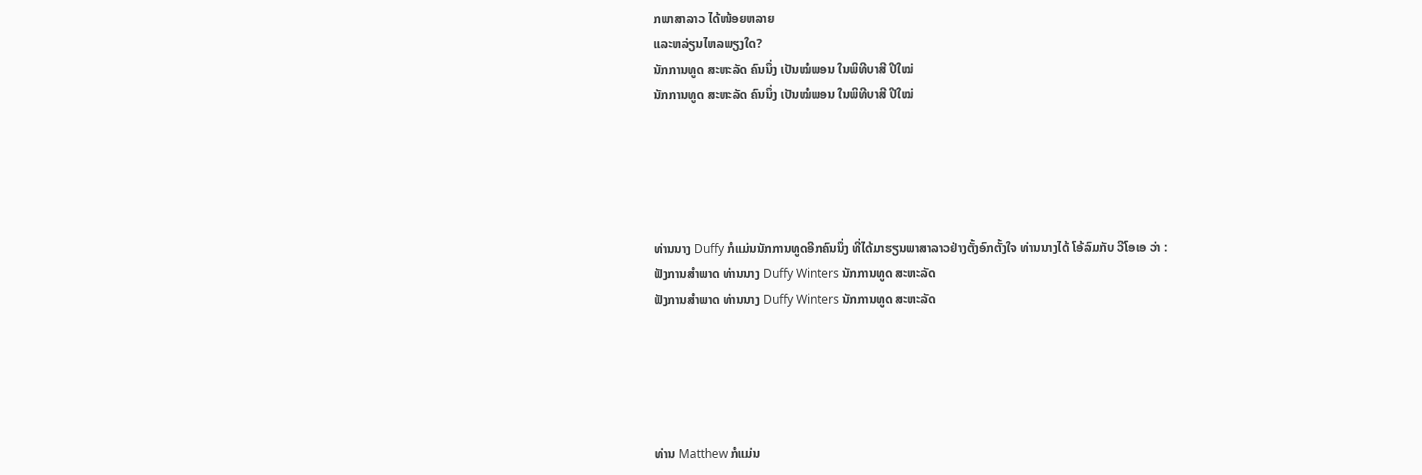ກພາສາລາວ ໄດ້ໜ້ອຍຫລາຍ
ແລະຫລ່ຽນໄຫລພຽງໃດ?
ນັກການທູດ ສະຫະລັດ ຄົນນຶ່ງ ເປັນໝໍພອນ ໃນພິທີບາສີ ປີໃໝ່
ນັກການທູດ ສະຫະລັດ ຄົນນຶ່ງ ເປັນໝໍພອນ ໃນພິທີບາສີ ປີໃໝ່





ທ່ານນາງ Duffy ກໍແມ່ນນັກການທູດອີກຄົນນຶ່ງ ທີ່ໄດ້ມາຮຽນພາສາລາວຢ່າງຕັ້ງອົກຕັ້ງໃຈ ທ່ານນາງໄດ້ ໂອ້ລົມກັບ ວີໂອເອ ວ່າ :
ຟັງການສຳພາດ ທ່ານນາງ Duffy Winters ນັກການທູດ ສະຫະລັດ
ຟັງການສຳພາດ ທ່ານນາງ Duffy Winters ນັກການທູດ ສະຫະລັດ





ທ່ານ Matthew ກໍແມ່ນ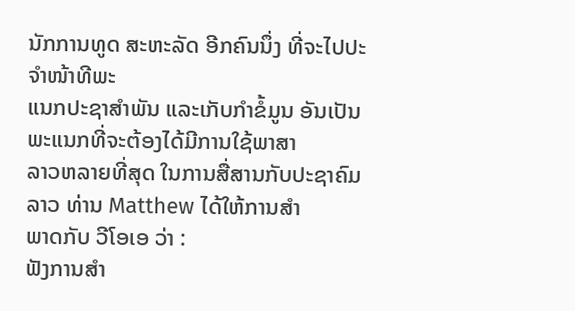ນັກການທູດ ສະຫະລັດ ອີກຄົນນຶ່ງ ທີ່ຈະໄປປະຈຳໜ້າທີພະ
ແນກປະຊາສຳພັນ ແລະເກັບກຳຂໍ້ມູນ ອັນເປັນພະແນກທີ່ຈະຕ້ອງໄດ້ມີການໃຊ້ພາສາ
ລາວຫລາຍທີ່ສຸດ ໃນການສື່ສານກັບປະຊາຄົມລາວ ທ່ານ Matthew ໄດ້ໃຫ້ການສຳ
ພາດກັບ ວີໂອເອ ວ່າ :
ຟັງການສຳ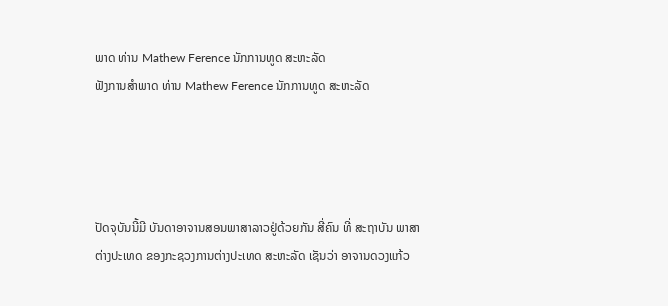ພາດ ທ່ານ Mathew Ference ນັກການທູດ ສະຫະລັດ
ຟັງການສຳພາດ ທ່ານ Mathew Ference ນັກການທູດ ສະຫະລັດ




ປັດຈຸບັນນີ້ມີ ບັນດາອາຈານສອນພາສາລາວຢູ່ດ້ວຍກັນ ສີ່ຄົນ ທີ່ ສະຖາບັນ ພາສາ
ຕ່າງປະເທດ ຂອງກະຊວງການຕ່າງປະເທດ ສະຫະລັດ ເຊັນວ່າ ອາຈານດວງແກ້ວ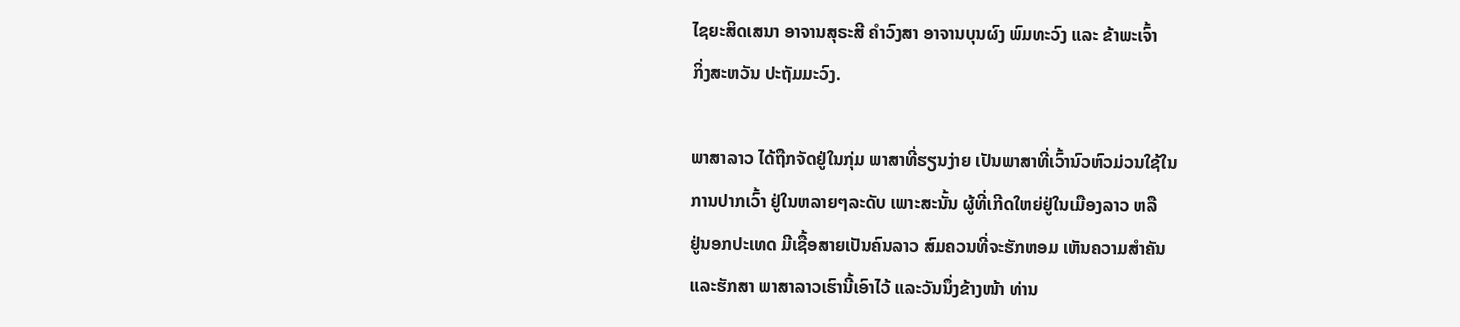ໄຊຍະສິດເສນາ ອາຈານສຸຣະສີ ຄຳວົງສາ ອາຈານບຸນຜົງ ພົມທະວົງ ແລະ ຂ້າພະເຈົ້າ
ກິ່ງສະຫວັນ ປະຖັມມະວົງ.

ພາສາລາວ ໄດ້ຖືກຈັດຢູ່ໃນກຸ່ມ ພາສາທີ່ຮຽນງ່າຍ ເປັນພາສາທີ່ເວົ້ານົວຫົວມ່ວນໃຊ້ໃນ
ການປາກເວົ້າ ຢູ່ໃນຫລາຍໆລະດັບ ເພາະສະນັ້ນ ຜູ້ທີ່ເກີດໃຫຍ່ຢູ່ໃນເມືອງລາວ ຫລື
ຢູ່ນອກປະເທດ ມີເຊື້ອສາຍເປັນຄົນລາວ ສົມຄວນທີ່ຈະຮັກຫອມ ເຫັນຄວາມສຳຄັນ
ແລະຮັກສາ ພາສາລາວເຮົານີ້ເອົາໄວ້ ແລະວັນນຶ່ງຂ້າງໜ້າ ທ່ານ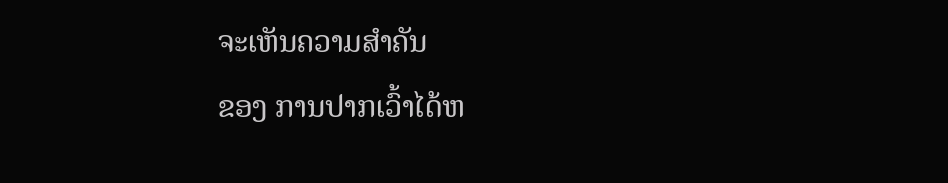ຈະເຫັນຄວາມສຳຄັນ
ຂອງ ການປາກເວົ້າໄດ້ຫ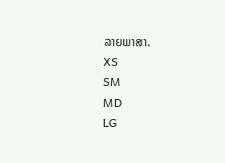ລາຍພາສາ.
XS
SM
MD
LG